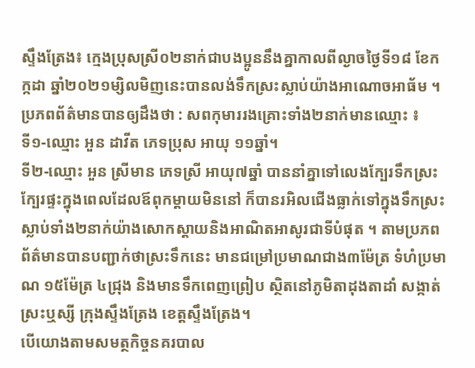ស្ទឹងត្រែង៖ ក្មេងប្រុសស្រី០២នាក់ជាបងប្អូននឹងគ្នាកាលពីល្ងាចថ្ងៃទី១៨ ខែកក្កដា ឆ្នាំ២០២១ម្សិលមិញនេះបានលង់ទឹកស្រះស្លាប់យ៉ាងអាណោចអាធ័ម ។ ប្រភពព័ត៌មានបានឲ្យដឹងថា : សពកុមាររងគ្រោះទាំង២នាក់មានឈ្មោះ ៖
ទី១-ឈ្មោះ អួន ដាវីត ភេទប្រុស អាយុ ១១ឆ្នាំ។
ទី២-ឈ្មោះ អួន ស្រីមាន ភេទស្រី អាយុ៧ឆ្នាំ បាននាំគ្នាទៅលេងក្បែរទឹកស្រះ ក្បែរផ្ទះក្នុងពេលដែលឪពុកម្ដាយមិននៅ ក៏បានរអិលជើងធ្លាក់ទៅក្នុងទឹកស្រះស្លាប់ទាំង២នាក់យ៉ាងសោកស្ដាយនិងអាណិតអាសូរជាទីបំផុត ។ តាមប្រភពព័ត៌មានបានបញ្ជាក់ថាស្រះទឹកនេះ មានជម្រៅប្រមាណជាង៣ម៉ែត្រ ទំហំប្រមាណ ១៥ម៉ែត្រ ៤ជ្រុង និងមានទឹកពេញព្រៀប ស្ថិតនៅភូមិតាដុងតាដាំ សង្កាត់ស្រះឬស្សី ក្រុងស្ទឹងត្រែង ខេត្តស្ទឹងត្រែង។
បើយោងតាមសមត្ថកិច្ចនគរបាល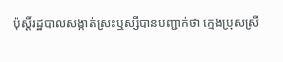ប៉ុស្តិ៍រដ្ឋបាលសង្កាត់ស្រះឬស្សីបានបញ្ជាក់ថា ក្មេងប្រុសស្រី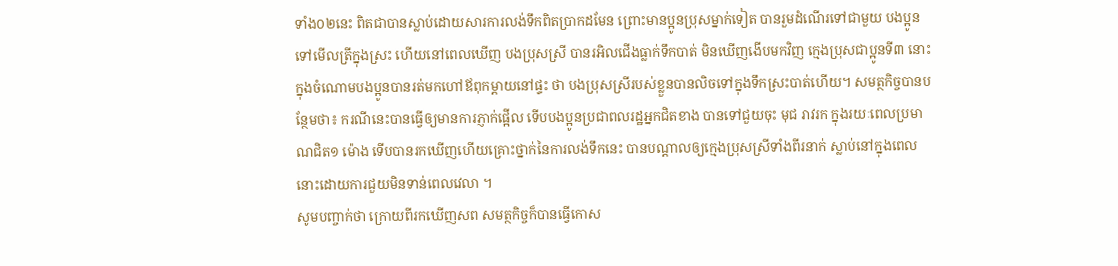ទាំង០២នេះ ពិតជាបានស្លាប់ដោយសារការលង់ទឹកពិតប្រាកដមែន ព្រោះមានប្អូនប្រុសម្នាក់ទៀត បានរួមដំណើរទៅជាមួយ បងប្អូន ទៅមើលត្រីក្នុងស្រះ ហើយនៅពេលឃើញ បងប្រុសស្រី បានរអិលជើងធ្លាក់ទឹកបាត់ មិនឃើញងើបមកវិញ ក្មេងប្រុសជាប្អូនទី៣ នោះ ក្នុងចំណោមបងប្អូនបានរត់មកហៅឪពុកម្ដាយនៅផ្ទះ ថា បងប្រុសស្រីរបស់ខ្លួនបានលិចទៅក្នុងទឹកស្រះបាត់ហើយ។ សមត្ថកិច្ចបានបន្ថែមថា៖ ករណីនេះបានធ្វើឲ្យមានការភ្ញាក់ផ្អើល ទើបបងប្អូនប្រជាពលរដ្ឋអ្នកជិតខាង បានទៅជួយចុះ មុជ រាវរក ក្នុងរយៈពេលប្រមាណជិត១ ម៉ោង ទើបបានរកឃើញហើយគ្រោះថ្នាក់នៃការលង់ទឹកនេះ បានបណ្ដាលឲ្យក្មេងប្រុសស្រីទាំងពីរនាក់ ស្លាប់នៅក្នុងពេលនោះដោយការជួយមិនទាន់ពេលវេលា ។
សូមបញ្ចាក់ថា ក្រោយពីរកឃើញសព សមត្ថកិច្ចក៏បានធ្វើកោស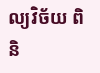ល្យវិច័យ ពិនិ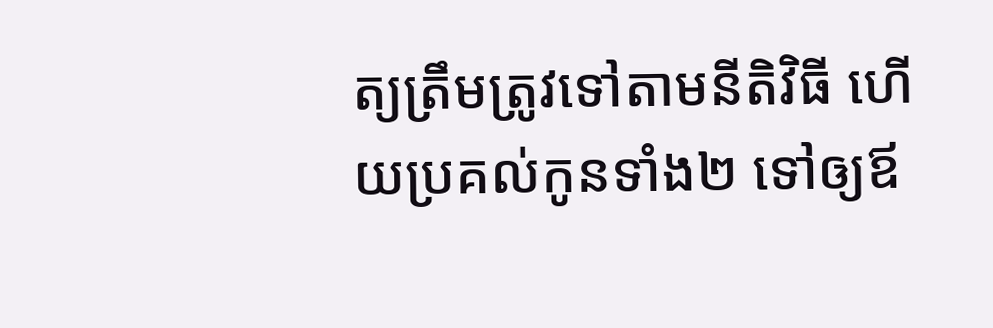ត្យត្រឹមត្រូវទៅតាមនីតិវិធី ហើយប្រគល់កូនទាំង២ ទៅឲ្យឪ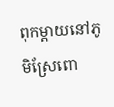ពុកម្ដាយនៅភូមិស្រែពោ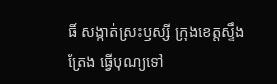ធិ៍ សង្កាត់ស្រះឫស្សី ក្រុងខេត្តស្ទឹងត្រែង ធ្វើបុណ្យទៅ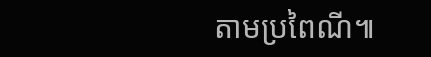តាមប្រពៃណី៕